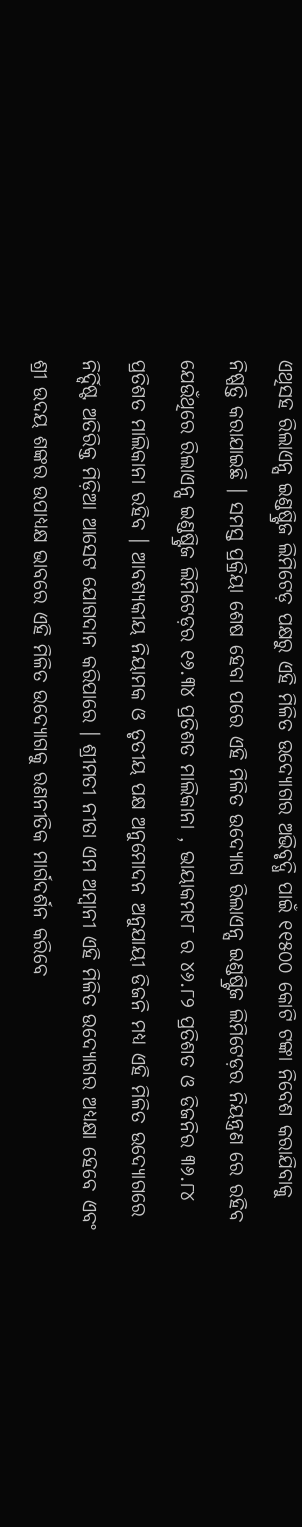ଏଥିସହ ରିଲାଏନ୍ସ ଇଣ୍ଡଷ୍ଟ୍ରିଜ ଲିମିଟେଡ଼ ପକ୍ଷରୁ ଏହି ମିଳିତ ଉଦ୍ୟୋଗର ଅଭିବୃଦ୍ଧି ପାଇଁ ୧୧୫୦୦ କୋଟି ଟଙ୍କା ନିବେଶ କରାଯିବାକୁ ନିଷ୍ପତ୍ତି କରାଯାଇଛି । ସମସ୍ତ ପ୍ରକ୍ରିୟା ଶେଷ ହେବା ପରେ ଏହି ମିଳିତ ଉଦ୍ୟୋଗ ରିଲାଏନ୍ସ ଇଣ୍ଡଷ୍ଟ୍ରିଜ ଲିମିଟେଡ଼ର ନିୟନ୍ତ୍ରଣ ରେ ରହିବ ଯେଉଁଥିରେ ରିଲାଏନ୍ସ ଇଣ୍ଡଷ୍ଟ୍ରିଜ ଲିମିଟେଡ଼ର ୧୬.୩୪ ପ୍ରତିଶତ ମାଲିକାନା , ଭାୟାକମ୧୮ ର ୪୬.୮୨ ପ୍ରତିଶତ ଓ ଡିଜନିର ୩୬.୮୪ ପ୍ରତିଶତ ମାଲିକାନା ରହିବ । ଆବଶ୍ୟକୀୟ ନିୟାମକ ଓ ତୃତୀୟ ପକ୍ଷ ଅନୁମୋଦନ ଅନୁଯାୟୀ ଡିଜନି ମଧ୍ୟ ଏହି ମିଳିତ ଉଦ୍ୟୋଗରେ ନିର୍ଦ୍ଦିଷ୍ଟ ଅତିରିକ୍ତ ମିଡ଼ିଆ ଆସେଟ ଯୋଗଦାନ କରିପାରେ । ଶ୍ରୀମତୀ ନୀତା ଏମ ଅମ୍ବାନୀ ଏହି ମିଳିତ ଉଦ୍ୟୋଗର ଅଧ୍ୟକ୍ଷା ହେବେ ଏବଂ ଶ୍ରୀ ଉଦୟ ଶଙ୍କର ଉପାଧ୍ୟକ୍ଷ ଭାବରେ ଏହି ମିଳିତ ଉଦ୍ୟୋଗକୁ ରଣନୀତିକ ମାର୍ଗଦର୍ଶନ କରିବେ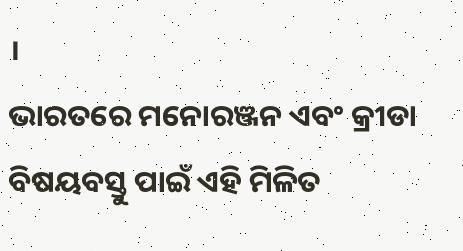।
ଭାରତରେ ମନୋରଞ୍ଜନ ଏବଂ କ୍ରୀଡା ବିଷୟବସ୍ତୁ ପାଇଁ ଏହି ମିଳିତ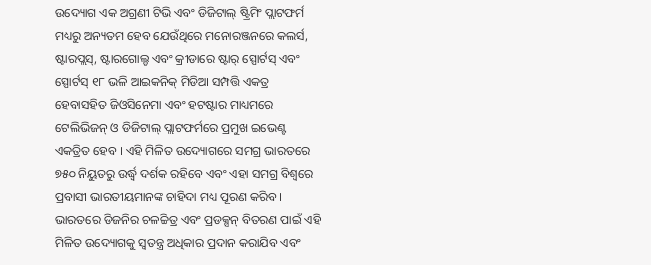ଉଦ୍ୟୋଗ ଏକ ଅଗ୍ରଣୀ ଟିଭି ଏବଂ ଡିଜିଟାଲ୍ ଷ୍ଟ୍ରିମିଂ ପ୍ଲାଟଫର୍ମ ମଧ୍ୟରୁ ଅନ୍ୟତମ ହେବ ଯେଉଁଥିରେ ମନୋରଞ୍ଜନରେ କଲର୍ସ, ଷ୍ଟାରପ୍ଲସ୍, ଷ୍ଟାରଗୋଲ୍ଡ ଏବଂ କ୍ରୀଡାରେ ଷ୍ଟାର୍ ସ୍ପୋର୍ଟସ୍ ଏବଂ ସ୍ପୋର୍ଟସ୍ ୧୮ ଭଳି ଆଇକନିକ୍ ମିଡିଆ ସମ୍ପତ୍ତି ଏକତ୍ର ହେବାସହିତ ଜିଓସିନେମା ଏବଂ ହଟଷ୍ଟାର ମାଧ୍ୟମରେ ଟେଲିଭିଜନ୍ ଓ ଡିଜିଟାଲ୍ ପ୍ଲାଟଫର୍ମରେ ପ୍ରମୁଖ ଇଭେଣ୍ଟ ଏକତ୍ରିତ ହେବ । ଏହି ମିଳିତ ଉଦ୍ୟୋଗରେ ସମଗ୍ର ଭାରତରେ ୭୫୦ ନିୟୁତରୁ ଉର୍ଦ୍ଧ୍ୱ ଦର୍ଶକ ରହିବେ ଏବଂ ଏହା ସମଗ୍ର ବିଶ୍ୱରେ ପ୍ରବାସୀ ଭାରତୀୟମାନଙ୍କ ଚାହିଦା ମଧ୍ୟ ପୂରଣ କରିବ ।
ଭାରତରେ ଡିଜନିର ଚଳଚ୍ଚିତ୍ର ଏବଂ ପ୍ରଡକ୍ସନ୍ ବିତରଣ ପାଇଁ ଏହି ମିଳିତ ଉଦ୍ୟୋଗକୁ ସ୍ୱତନ୍ତ୍ର ଅଧିକାର ପ୍ରଦାନ କରାଯିବ ଏବଂ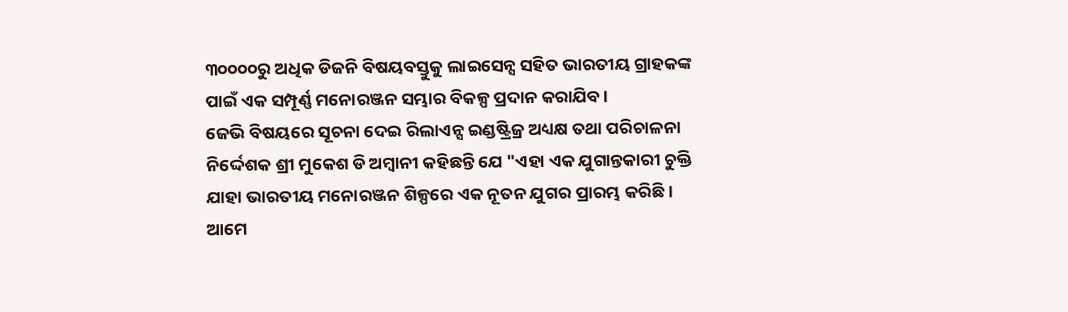୩୦୦୦୦ରୁ ଅଧିକ ଡିଜନି ବିଷୟବସ୍ତୁକୁ ଲାଇସେନ୍ସ ସହିତ ଭାରତୀୟ ଗ୍ରାହକଙ୍କ ପାଇଁ ଏକ ସମ୍ପୂର୍ଣ୍ଣ ମନୋରଞ୍ଜନ ସମ୍ଭାର ବିକଳ୍ପ ପ୍ରଦାନ କରାଯିବ ।
ଜେଭି ବିଷୟରେ ସୂଚନା ଦେଇ ରିଲାଏନ୍ସ ଇଣ୍ଡଷ୍ଟ୍ରିଜ୍ର ଅଧ୍ୟକ୍ଷ ତଥା ପରିଚାଳନା ନିର୍ଦ୍ଦେଶକ ଶ୍ରୀ ମୁକେଶ ଡି ଅମ୍ବାନୀ କହିଛନ୍ତି ଯେ "ଏହା ଏକ ଯୁଗାନ୍ତକାରୀ ଚୁକ୍ତି ଯାହା ଭାରତୀୟ ମନୋରଞ୍ଜନ ଶିଳ୍ପରେ ଏକ ନୂତନ ଯୁଗର ପ୍ରାରମ୍ଭ କରିଛି । ଆମେ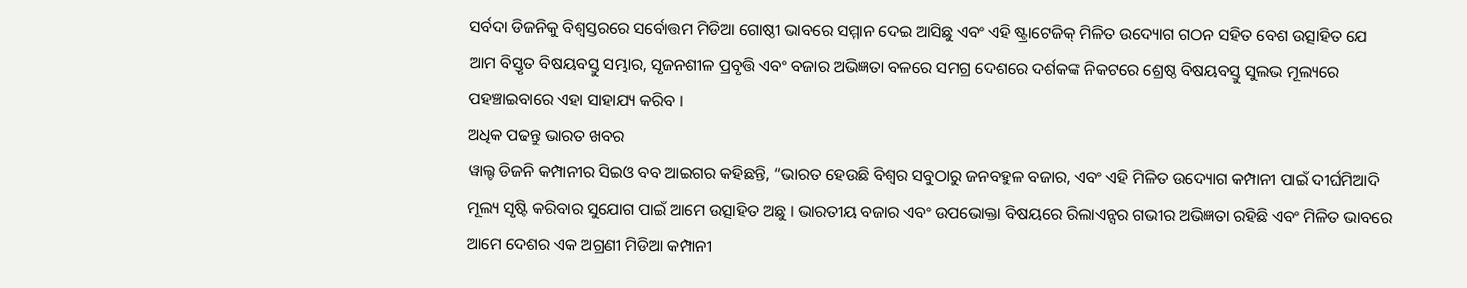ସର୍ବଦା ଡିଜନିକୁ ବିଶ୍ୱସ୍ତରରେ ସର୍ବୋତ୍ତମ ମିଡିଆ ଗୋଷ୍ଠୀ ଭାବରେ ସମ୍ମାନ ଦେଇ ଆସିଛୁ ଏବଂ ଏହି ଷ୍ଟ୍ରାଟେଜିକ୍ ମିଳିତ ଉଦ୍ୟୋଗ ଗଠନ ସହିତ ବେଶ ଉତ୍ସାହିତ ଯେ ଆମ ବିସ୍ତୃତ ବିଷୟବସ୍ତୁ ସମ୍ଭାର, ସୃଜନଶୀଳ ପ୍ରବୃତ୍ତି ଏବଂ ବଜାର ଅଭିଜ୍ଞତା ବଳରେ ସମଗ୍ର ଦେଶରେ ଦର୍ଶକଙ୍କ ନିକଟରେ ଶ୍ରେଷ୍ଠ ବିଷୟବସ୍ତୁ ସୁଲଭ ମୂଲ୍ୟରେ ପହଞ୍ଚାଇବାରେ ଏହା ସାହାଯ୍ୟ କରିବ ।
ଅଧିକ ପଢନ୍ତୁ ଭାରତ ଖବର
ୱାଲ୍ଟ ଡିଜନି କମ୍ପାନୀର ସିଇଓ ବବ ଆଇଗର କହିଛନ୍ତି, “ଭାରତ ହେଉଛି ବିଶ୍ୱର ସବୁଠାରୁ ଜନବହୁଳ ବଜାର, ଏବଂ ଏହି ମିଳିତ ଉଦ୍ୟୋଗ କମ୍ପାନୀ ପାଇଁ ଦୀର୍ଘମିଆଦି ମୂଲ୍ୟ ସୃଷ୍ଟି କରିବାର ସୁଯୋଗ ପାଇଁ ଆମେ ଉତ୍ସାହିତ ଅଛୁ । ଭାରତୀୟ ବଜାର ଏବଂ ଉପଭୋକ୍ତା ବିଷୟରେ ରିଲାଏନ୍ସର ଗଭୀର ଅଭିଜ୍ଞତା ରହିଛି ଏବଂ ମିଳିତ ଭାବରେ ଆମେ ଦେଶର ଏକ ଅଗ୍ରଣୀ ମିଡିଆ କମ୍ପାନୀ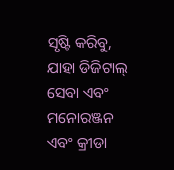ସୃଷ୍ଟି କରିବୁ, ଯାହା ଡିଜିଟାଲ୍ ସେବା ଏବଂ ମନୋରଞ୍ଜନ ଏବଂ କ୍ରୀଡା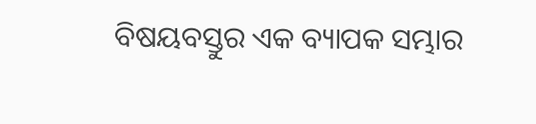ବିଷୟବସ୍ତୁର ଏକ ବ୍ୟାପକ ସମ୍ଭାର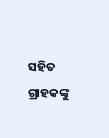ସହିତ ଗ୍ରାହକଙ୍କୁ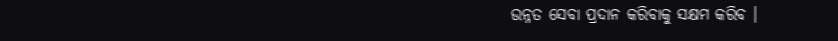ଉନ୍ନତ ସେବା ପ୍ରଦାନ କରିବାକୁ ସକ୍ଷମ କରିବ ।